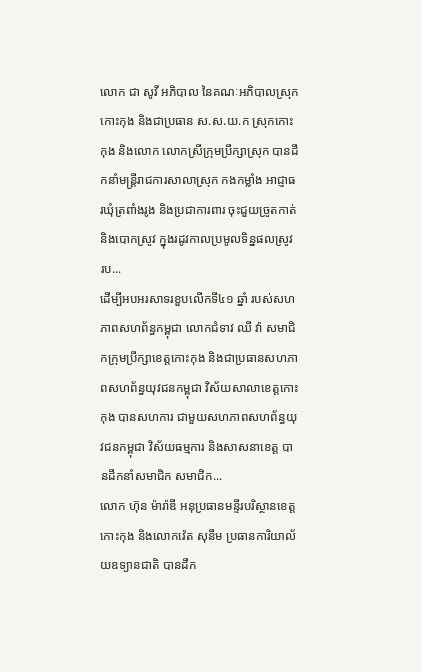លោក ជា សូវី អភិបាល នៃគណៈអភិបាលស្រុកកោះកុង និងជាប្រធាន ស.ស.យ.ក ស្រុកកោះកុង និងលោក លោកស្រីក្រុមប្រឹក្សាស្រុក បានដឹកនាំមន្រ្តីរាជការសាលាស្រុក កងកម្លាំង អាជ្ញាធរឃុំត្រពាំងរូង និងប្រជាការពារ ចុះជួយច្រូតកាត់ និងបោកស្រូវ ក្នុងរដូវកាលប្រមូលទិន្នផលស្រូវ រប...
ដើម្បីអបអរសាទរខួបលើកទី៤១ ឆ្នាំ របស់សហភាពសហព័ន្ធកម្ពុជា លោកជំទាវ ឈី វ៉ា សមាជិកក្រុមប្រឹក្សាខេត្តកោះកុង និងជាប្រធានសហភាពសហព័ន្ធយុវជនកម្ពុជា វិស័យសាលាខេត្តកោះកុង បានសហការ ជាមួយសហភាពសហព័ន្ធយុវជនកម្ពុជា វិស័យធម្មការ និងសាសនាខេត្ត បានដឹកនាំសមាជិក សមាជិក...
លោក ហ៊ុន ម៉ារ៉ាឌី អនុប្រធានមន្ទីរបរិស្ថានខេត្តកោះកុង និងលោកវ៉េត សុនឹម ប្រធានការិយាល័យឧទ្យានជាតិ បានដឹក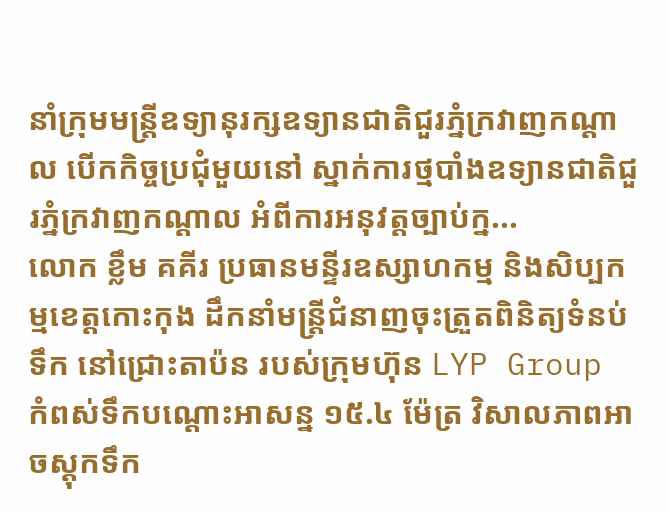នាំក្រុមមន្ត្រីឧទ្យានុរក្សឧទ្យានជាតិជួរភ្នំក្រវាញកណ្តាល បើកកិច្ចប្រជុំមួយនៅ ស្នាក់ការថ្មបាំងឧទ្យានជាតិជួរភ្នំក្រវាញកណ្ដាល អំពីការអនុវត្តច្បាប់ក្ន...
លោក ខ្លឹម គគីរ ប្រធានមន្ទីរឧស្សាហកម្ម និងសិប្បកម្មខេត្តកោះកុង ដឹកនាំមន្ត្រីជំនាញចុះត្រួតពិនិត្យទំនប់ទឹក នៅជ្រោះតាប៉ន របស់ក្រុមហ៊ុន LYP Group កំពស់ទឹកបណ្តោះអាសន្ន ១៥.៤ ម៉ែត្រ វិសាលភាពអាចស្តុកទឹក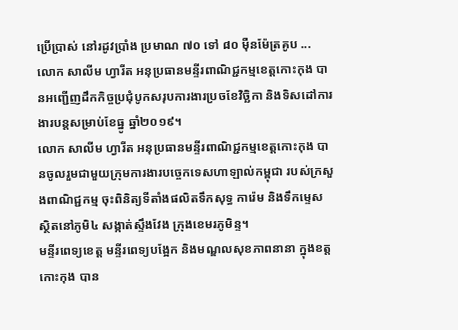ប្រើប្រាស់ នៅរដូវប្រាំង ប្រមាណ ៧០ ទៅ ៨០ ម៉ឺនម៉ែត្រគូប ...
លោក សាលីម ហ្វារីត អនុប្រធានមន្ទីរពាណិជ្ជកម្មខេត្តកោះកុង បានអញ្ជើញដឹកកិច្ចប្រជុំបូកសរុបការងារប្រចខែវិច្ឆិកា និងទិសដៅការងារបន្តសម្រាប់ខែធ្នូ ឆ្នាំ២០១៩។
លោក សាលីម ហ្វារីត អនុប្រធានមន្ទីរពាណិជ្ជកម្មខេត្តកោះកុង បានចូលរួមជាមួយក្រុមការងារបច្ចេកទេសហាឡាល់កម្ពុជា របស់ក្រសួងពាណិជ្ជកម្ម ចុះពិនិត្យទីតាំងផលិតទឹកសុទ្ធ ការ៉េម និងទឹកម្ទេស ស្ថិតនៅភូមិ៤ សង្កាត់ស្ទឹងវែង ក្រុងខេមរភូមិន្ទ។
មន្ទីរពេទ្យខេត្ត មន្ទីរពេទ្យបង្អែក និងមណ្ឌលសុខភាពនានា ក្នុងខត្តកោះកុង បាន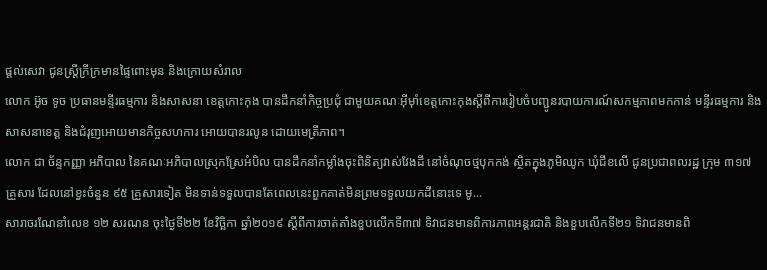ផ្តល់សេវា ជូនស្ត្រីក្រីក្រមានផ្ទៃពោះមុន និងក្រោយសំរាល
លោក អ៊ូច ទូច ប្រធានមន្ទីរធម្មការ និងសាសនា ខេត្តកោះកុង បានដឹកនាំកិច្ចប្រជុំ ជាមួយគណៈអុីម៉ាំខេត្តកោះកុងស្តីពីការរៀបចំបញ្ជូនរបាយការណ៍សកម្មភាពមកកាន់ មន្ទីរធម្មការ និងសាសនាខេត្ត និងជំរុញអោយមានកិច្ចសហការ អោយបានរលូន ដោយមេត្រីភាព។
លោក ជា ច័ន្ទកញ្ញា អភិបាល នៃគណៈអភិបាលស្រុកស្រែអំបិល បានដឹកនាំកម្លាំងចុះពិនិត្យវាស់វែងដី នៅចំណុចថ្មបុកកង់ ស្ថិតក្នុងភូមិឈូក ឃុំជីខលើ ជូនប្រជាពលរដ្ឋ ក្រុម ៣១៧ គ្រួសារ ដែលនៅខ្វះចំនួន ៩៥ គ្រួសារទៀត មិនទាន់ទទួលបានតែពេលនេះពួកគាត់មិនព្រមទទួលយកដីនោះទេ មូ...
សារាចរណែនាំលេខ ១២ សរណន ចុះថ្ងៃទី២២ ខែវិច្ឆិកា ឆ្នាំ២០១៩ ស្តីពីការចាត់តាំងខួបលើកទី៣៧ ទិវាជនមានពិការភាពអន្តរជាតិ និងខួបលើកទី២១ ទិវាជនមានពិ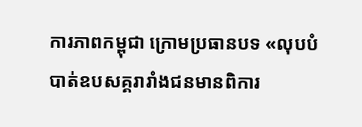ការភាពកម្ពុជា ក្រោមប្រធានបទ «លុបបំបាត់ឧបសគ្គរារាំងជនមានពិការ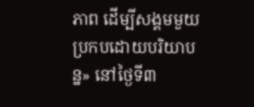ភាព ដើម្បីសង្គមមួយប្រកបដោយបរិយាបន្ន» នៅថ្ងៃទី៣